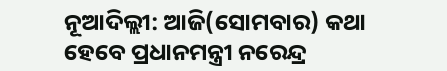ନୂଆଦିଲ୍ଲୀ: ଆଜି(ସୋମବାର) କଥା ହେବେ ପ୍ରଧାନମନ୍ତ୍ରୀ ନରେନ୍ଦ୍ର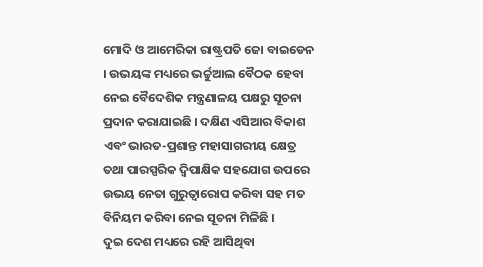ମୋଦି ଓ ଆମେରିକା ରାଷ୍ଟ୍ରପତି ଜୋ ବାଇଡେନ । ଉଭୟଙ୍କ ମଧ୍ୟରେ ଭର୍ଚ୍ଚୁଆଲ ବୈଠକ ହେବା ନେଇ ବୈଦେଶିକ ମନ୍ତ୍ରଣାଳୟ ପକ୍ଷରୁ ସୂଚନା ପ୍ରଦାନ କରାଯାଇଛି । ଦକ୍ଷିଣ ଏସିଆର ବିକାଶ ଏବଂ ଭାରତ-ପ୍ରଶାନ୍ତ ମହାସାଗରୀୟ କ୍ଷେତ୍ର ତଥା ପାରସ୍ପରିକ ଦ୍ୱିପାକ୍ଷିକ ସହଯୋଗ ଉପରେ ଉଭୟ ନେତା ଗୁରୁତ୍ବାରୋପ କରିବା ସହ ମତ ବିନିୟମ କରିବା ନେଇ ସୂଚନା ମିଳିଛି ।
ଦୁଇ ଦେଶ ମଧ୍ୟରେ ରହି ଆସିଥିବା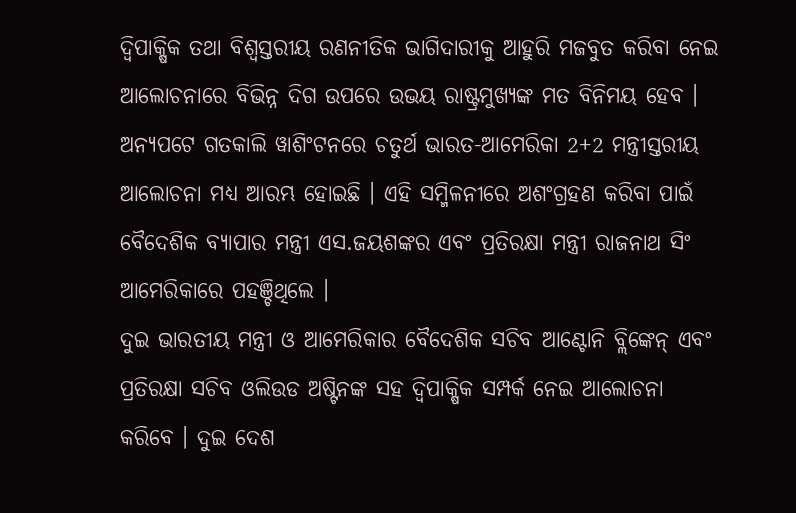ଦ୍ୱିପାକ୍ଷିକ ତଥା ବିଶ୍ୱସ୍ତରୀୟ ରଣନୀତିକ ଭାଗିଦାରୀକୁ ଆହୁରି ମଜବୁତ କରିବା ନେଇ ଆଲୋଚନାରେ ବିଭିନ୍ନ ଦିଗ ଉପରେ ଉଭୟ ରାଷ୍ଟ୍ରମୁଖ୍ୟଙ୍କ ମତ ବିନିମୟ ହେବ । ଅନ୍ୟପଟେ ଗତକାଲି ୱାଶିଂଟନରେ ଚତୁର୍ଥ ଭାରତ-ଆମେରିକା 2+2 ମନ୍ତ୍ରୀସ୍ତରୀୟ ଆଲୋଚନା ମଧ୍ୟ ଆରମ୍ଭ ହୋଇଛି । ଏହି ସମ୍ମିଳନୀରେ ଅଶଂଗ୍ରହଣ କରିବା ପାଇଁ ବୈଦେଶିକ ବ୍ୟାପାର ମନ୍ତ୍ରୀ ଏସ.ଜୟଶଙ୍କର ଏବଂ ପ୍ରତିରକ୍ଷା ମନ୍ତ୍ରୀ ରାଜନାଥ ସିଂ ଆମେରିକାରେ ପହଞ୍ଚିଥିଲେ ।
ଦୁଇ ଭାରତୀୟ ମନ୍ତ୍ରୀ ଓ ଆମେରିକାର ବୈଦେଶିକ ସଚିବ ଆଣ୍ଟୋନି ବ୍ଲିଙ୍କେନ୍ ଏବଂ ପ୍ରତିରକ୍ଷା ସଚିବ ଓଲିଉଡ ଅଷ୍ଟିନଙ୍କ ସହ ଦ୍ବିପାକ୍ଷିକ ସମ୍ପର୍କ ନେଇ ଆଲୋଚନା କରିବେ । ଦୁଇ ଦେଶ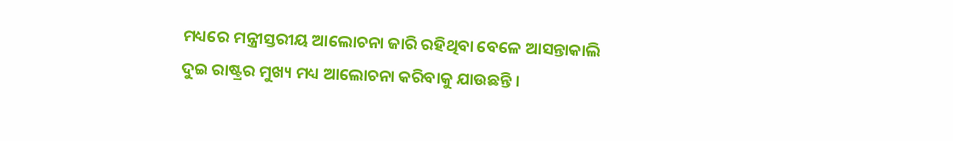ମଧ୍ୟରେ ମନ୍ତ୍ରୀସ୍ତରୀୟ ଆଲୋଚନା ଜାରି ରହିଥିବା ବେଳେ ଆସନ୍ତାକାଲି ଦୁଇ ରାଷ୍ଟ୍ରର ମୁଖ୍ୟ ମଧ୍ୟ ଆଲୋଚନା କରିବାକୁ ଯାଉଛନ୍ତି ।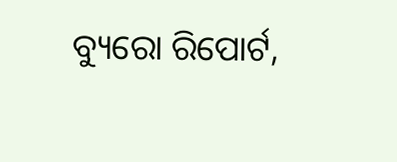ବ୍ୟୁରୋ ରିପୋର୍ଟ,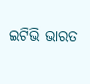ଇଟିଭି ଭାରତ